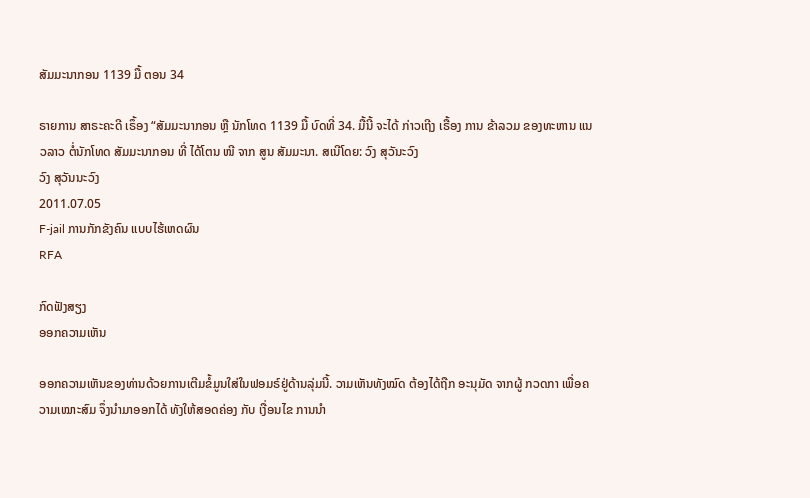ສັມມະນາກອນ 1139 ມື້ ຕອນ 34

ຣາຍການ ສາຣະຄະດີ ເຣຶ້ອງ “ສັມມະນາກອນ ຫຼື ນັກໂທດ 1139 ມື້ ບົດທີ່ 34. ມື້ນີ້ ຈະໄດ້ ກ່າວເຖີງ ເຣື້ອງ ການ ຂ້າລວມ ຂອງທະຫານ ແນວລາວ ຕໍ່ນັກໂທດ ສັມມະນາກອນ ທີ່ ໄດ້ໂຕນ ໜີ ຈາກ ສູນ ສັມມະນາ. ສເນີໂດຍ: ວົງ ສຸວັນະວົງ
ວົງ ສຸວັນນະວົງ
2011.07.05
F-jail ການກັກຂັງຄົນ ແບບໄຮ້ເຫດຜົນ
RFA

ກົດຟັງສຽງ
ອອກຄວາມເຫັນ

ອອກຄວາມເຫັນຂອງທ່ານດ້ວຍການເຕີມຂໍ້ມູນໃສ່ໃນຟອມຣ໌ຢູ່ດ້ານລຸ່ມນີ້. ວາມເຫັນທັງໝົດ ຕ້ອງໄດ້ຖືກ ອະນຸມັດ ຈາກຜູ້ ກວດກາ ເພື່ອຄວາມເໝາະສົມ ຈຶ່ງນໍາມາອອກໄດ້ ທັງໃຫ້ສອດຄ່ອງ ກັບ ເງື່ອນໄຂ ການນຳ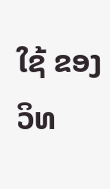ໃຊ້ ຂອງ ວິທ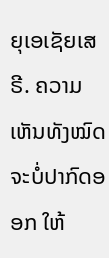ຍຸເອເຊັຍເສຣີ. ຄວາມເຫັນທັງໝົດ ຈະບໍ່ປາກົດອອກ ໃຫ້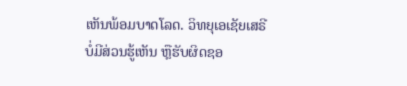ເຫັນພ້ອມບາດໂລດ. ວິທຍຸເອເຊັຍເສຣີ ບໍ່ມີສ່ວນຮູ້ເຫັນ ຫຼືຮັບຜິດຊອ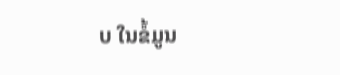ບ ໃນຂໍ້ມູນ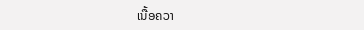ເນື້ອຄວາ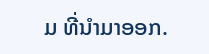ມ ທີ່ນໍາມາອອກ.